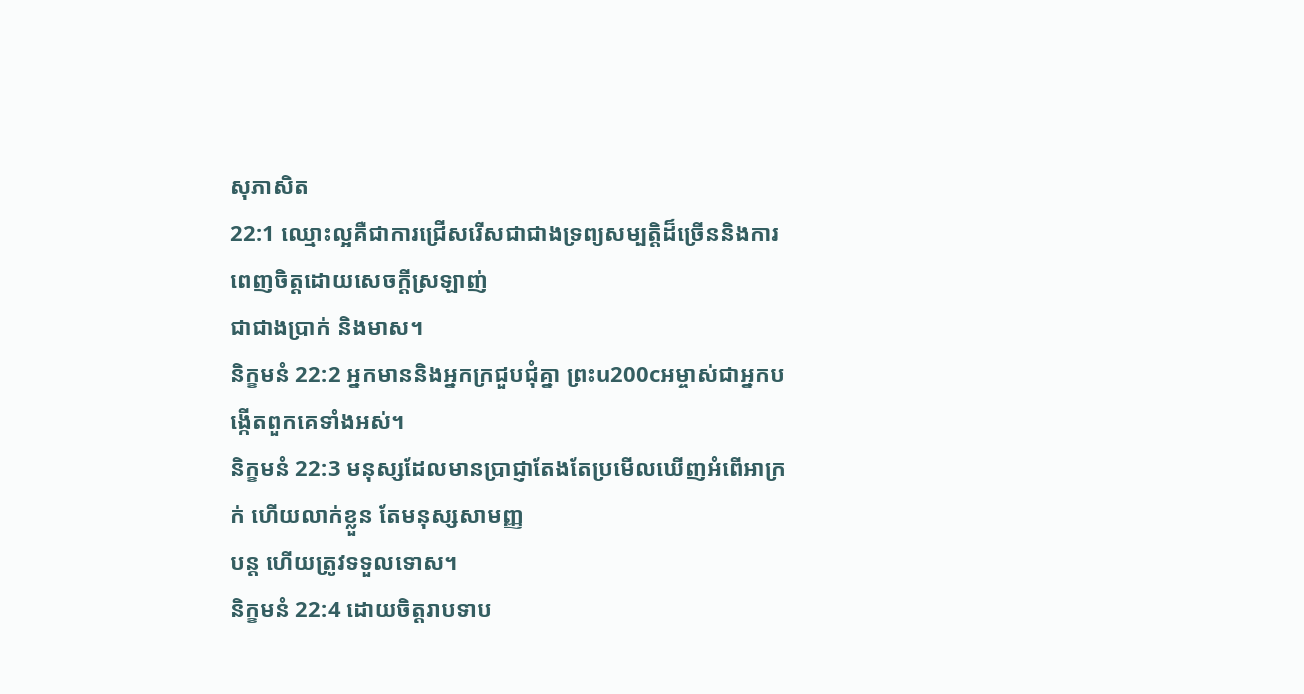សុភាសិត
22:1 ឈ្មោះល្អគឺជាការជ្រើសរើសជាជាងទ្រព្យសម្បត្តិដ៏ច្រើននិងការពេញចិត្តដោយសេចក្ដីស្រឡាញ់
ជាជាងប្រាក់ និងមាស។
និក្ខមនំ 22:2 អ្នកមាននិងអ្នកក្រជួបជុំគ្នា ព្រះu200cអម្ចាស់ជាអ្នកបង្កើតពួកគេទាំងអស់។
និក្ខមនំ 22:3 មនុស្សដែលមានប្រាជ្ញាតែងតែប្រមើលឃើញអំពើអាក្រក់ ហើយលាក់ខ្លួន តែមនុស្សសាមញ្ញ
បន្ត ហើយត្រូវទទួលទោស។
និក្ខមនំ 22:4 ដោយចិត្តរាបទាប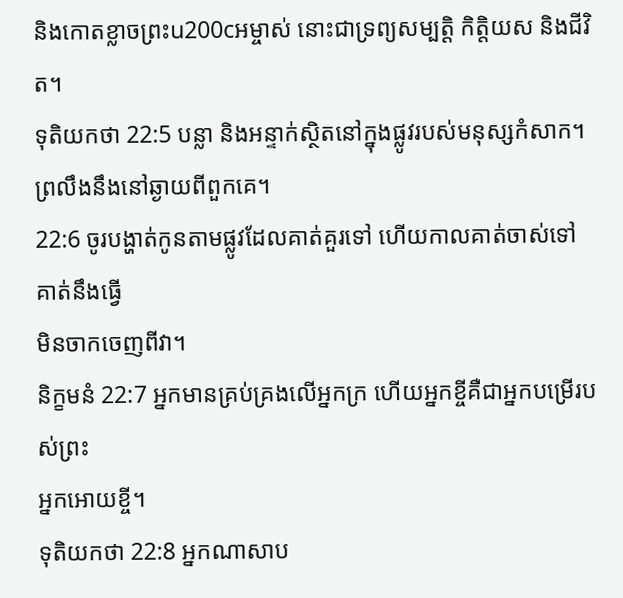និងកោតខ្លាចព្រះu200cអម្ចាស់ នោះជាទ្រព្យសម្បត្តិ កិត្តិយស និងជីវិត។
ទុតិយកថា 22:5 បន្លា និងអន្ទាក់ស្ថិតនៅក្នុងផ្លូវរបស់មនុស្សកំសាក។
ព្រលឹងនឹងនៅឆ្ងាយពីពួកគេ។
22:6 ចូរបង្ហាត់កូនតាមផ្លូវដែលគាត់គួរទៅ ហើយកាលគាត់ចាស់ទៅ គាត់នឹងធ្វើ
មិនចាកចេញពីវា។
និក្ខមនំ 22:7 អ្នកមានគ្រប់គ្រងលើអ្នកក្រ ហើយអ្នកខ្ចីគឺជាអ្នកបម្រើរបស់ព្រះ
អ្នកអោយខ្ចី។
ទុតិយកថា 22:8 អ្នកណាសាប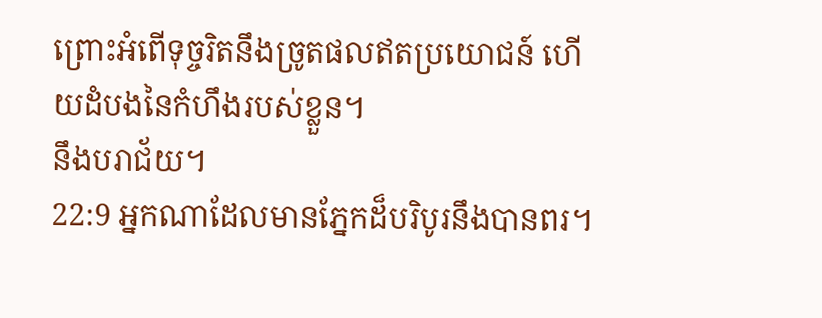ព្រោះអំពើទុច្ចរិតនឹងច្រូតផលឥតប្រយោជន៍ ហើយដំបងនៃកំហឹងរបស់ខ្លួន។
នឹងបរាជ័យ។
22:9 អ្នកណាដែលមានភ្នែកដ៏បរិបូរនឹងបានពរ។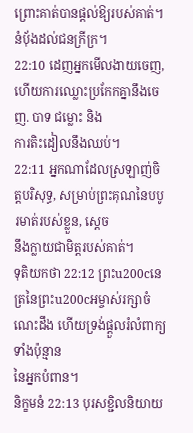ព្រោះគាត់បានផ្តល់ឱ្យរបស់គាត់។
នំប៉័ងដល់ជនក្រីក្រ។
22:10 ដេញអ្នកមើលងាយចេញ, ហើយការឈ្លោះប្រកែកគ្នានឹងចេញ. បាទ ជម្លោះ និង
ការតិះដៀលនឹងឈប់។
22:11 អ្នកណាដែលស្រឡាញ់ចិត្តបរិសុទ្ធ, សម្រាប់ព្រះគុណនៃបបូរមាត់របស់ខ្លួន, ស្តេច
នឹងក្លាយជាមិត្តរបស់គាត់។
ទុតិយកថា 22:12 ព្រះu200cនេត្រនៃព្រះu200cអម្ចាស់រក្សាចំណេះដឹង ហើយទ្រង់ផ្ដួលរំលំពាក្យទាំងប៉ុន្មាន
នៃអ្នកបំពាន។
និក្ខមនំ 22:13 បុរសខ្ជិលនិយាយ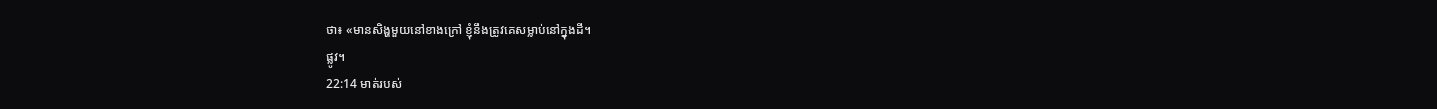ថា៖ «មានសិង្ហមួយនៅខាងក្រៅ ខ្ញុំនឹងត្រូវគេសម្លាប់នៅក្នុងដី។
ផ្លូវ។
22:14 មាត់របស់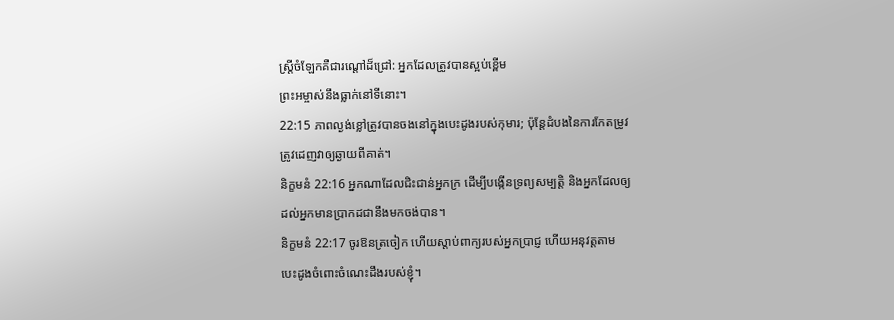ស្ត្រីចំឡែកគឺជារណ្ដៅដ៏ជ្រៅ: អ្នកដែលត្រូវបានស្អប់ខ្ពើម
ព្រះអម្ចាស់នឹងធ្លាក់នៅទីនោះ។
22:15 ភាពល្ងង់ខ្លៅត្រូវបានចងនៅក្នុងបេះដូងរបស់កុមារ; ប៉ុន្តែដំបងនៃការកែតម្រូវ
ត្រូវដេញវាឲ្យឆ្ងាយពីគាត់។
និក្ខមនំ 22:16 អ្នកណាដែលជិះជាន់អ្នកក្រ ដើម្បីបង្កើនទ្រព្យសម្បត្តិ និងអ្នកដែលឲ្យ
ដល់អ្នកមានប្រាកដជានឹងមកចង់បាន។
និក្ខមនំ 22:17 ចូរឱនត្រចៀក ហើយស្តាប់ពាក្យរបស់អ្នកប្រាជ្ញ ហើយអនុវត្តតាម
បេះដូងចំពោះចំណេះដឹងរបស់ខ្ញុំ។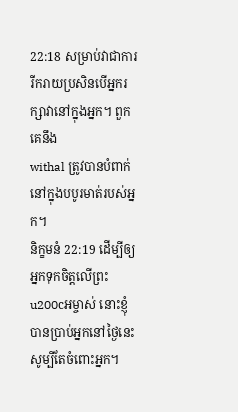22:18 សម្រាប់វាជាការរីករាយប្រសិនបើអ្នករក្សាវានៅក្នុងអ្នក។ ពួកគេនឹង
withal ត្រូវបានបំពាក់នៅក្នុងបបូរមាត់របស់អ្នក។
និក្ខមនំ 22:19 ដើម្បីឲ្យអ្នកទុកចិត្តលើព្រះu200cអម្ចាស់ នោះខ្ញុំបានប្រាប់អ្នកនៅថ្ងៃនេះ
សូម្បីតែចំពោះអ្នក។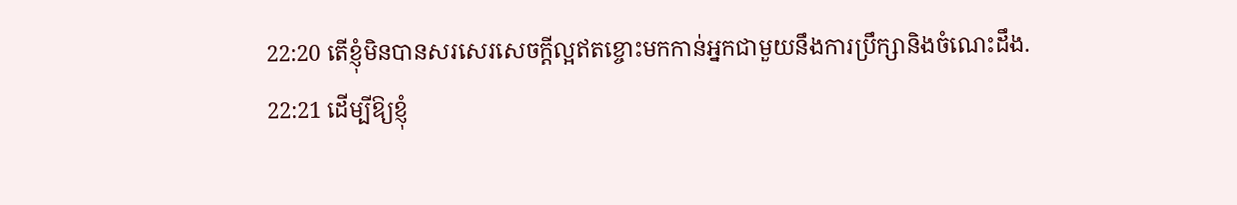22:20 តើខ្ញុំមិនបានសរសេរសេចក្ដីល្អឥតខ្ចោះមកកាន់អ្នកជាមួយនឹងការប្រឹក្សានិងចំណេះដឹង.
22:21 ដើម្បីឱ្យខ្ញុំ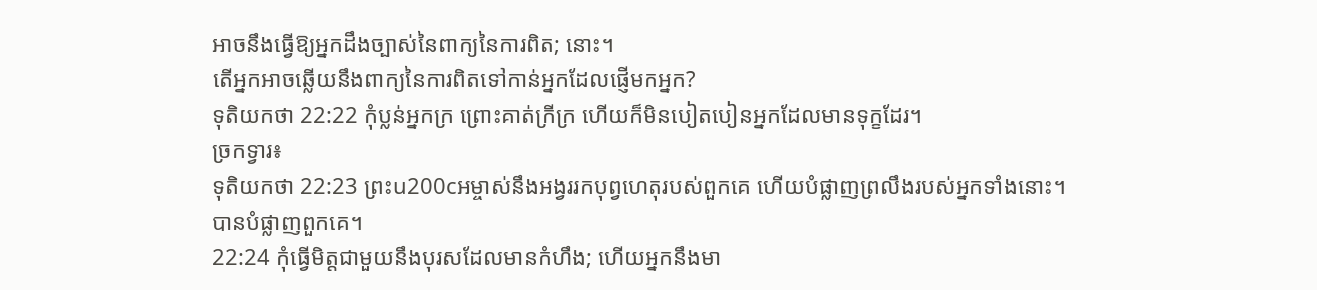អាចនឹងធ្វើឱ្យអ្នកដឹងច្បាស់នៃពាក្យនៃការពិត; នោះ។
តើអ្នកអាចឆ្លើយនឹងពាក្យនៃការពិតទៅកាន់អ្នកដែលផ្ញើមកអ្នក?
ទុតិយកថា 22:22 កុំប្លន់អ្នកក្រ ព្រោះគាត់ក្រីក្រ ហើយក៏មិនបៀតបៀនអ្នកដែលមានទុក្ខដែរ។
ច្រកទ្វារ៖
ទុតិយកថា 22:23 ព្រះu200cអម្ចាស់នឹងអង្វររកបុព្វហេតុរបស់ពួកគេ ហើយបំផ្លាញព្រលឹងរបស់អ្នកទាំងនោះ។
បានបំផ្លាញពួកគេ។
22:24 កុំធ្វើមិត្តជាមួយនឹងបុរសដែលមានកំហឹង; ហើយអ្នកនឹងមា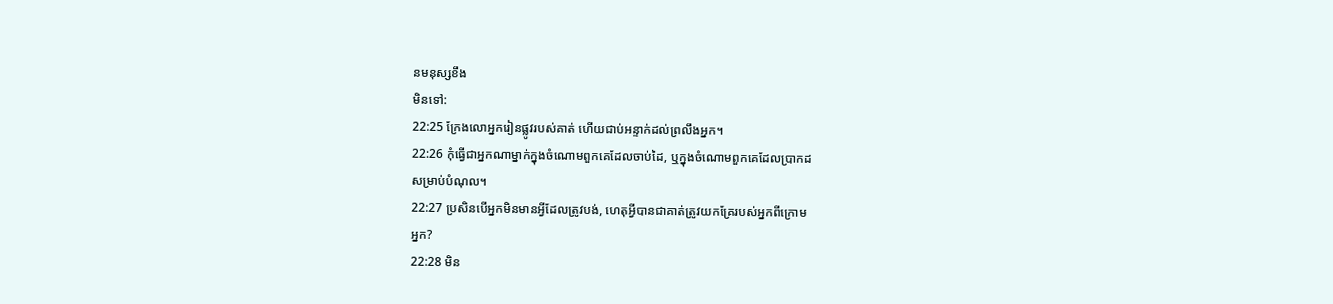នមនុស្សខឹង
មិនទៅ:
22:25 ក្រែងលោអ្នករៀនផ្លូវរបស់គាត់ ហើយជាប់អន្ទាក់ដល់ព្រលឹងអ្នក។
22:26 កុំធ្វើជាអ្នកណាម្នាក់ក្នុងចំណោមពួកគេដែលចាប់ដៃ, ឬក្នុងចំណោមពួកគេដែលប្រាកដ
សម្រាប់បំណុល។
22:27 ប្រសិនបើអ្នកមិនមានអ្វីដែលត្រូវបង់, ហេតុអ្វីបានជាគាត់ត្រូវយកគ្រែរបស់អ្នកពីក្រោម
អ្នក?
22:28 មិន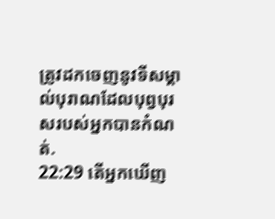ត្រូវដកចេញនូវទីសម្គាល់បុរាណដែលបុព្វបុរសរបស់អ្នកបានកំណត់.
22:29 តើអ្នកឃើញ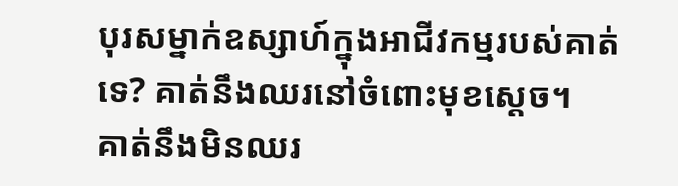បុរសម្នាក់ឧស្សាហ៍ក្នុងអាជីវកម្មរបស់គាត់ទេ? គាត់នឹងឈរនៅចំពោះមុខស្តេច។
គាត់នឹងមិនឈរ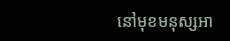នៅមុខមនុស្សអា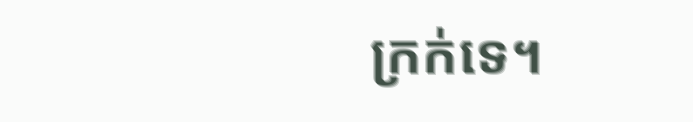ក្រក់ទេ។